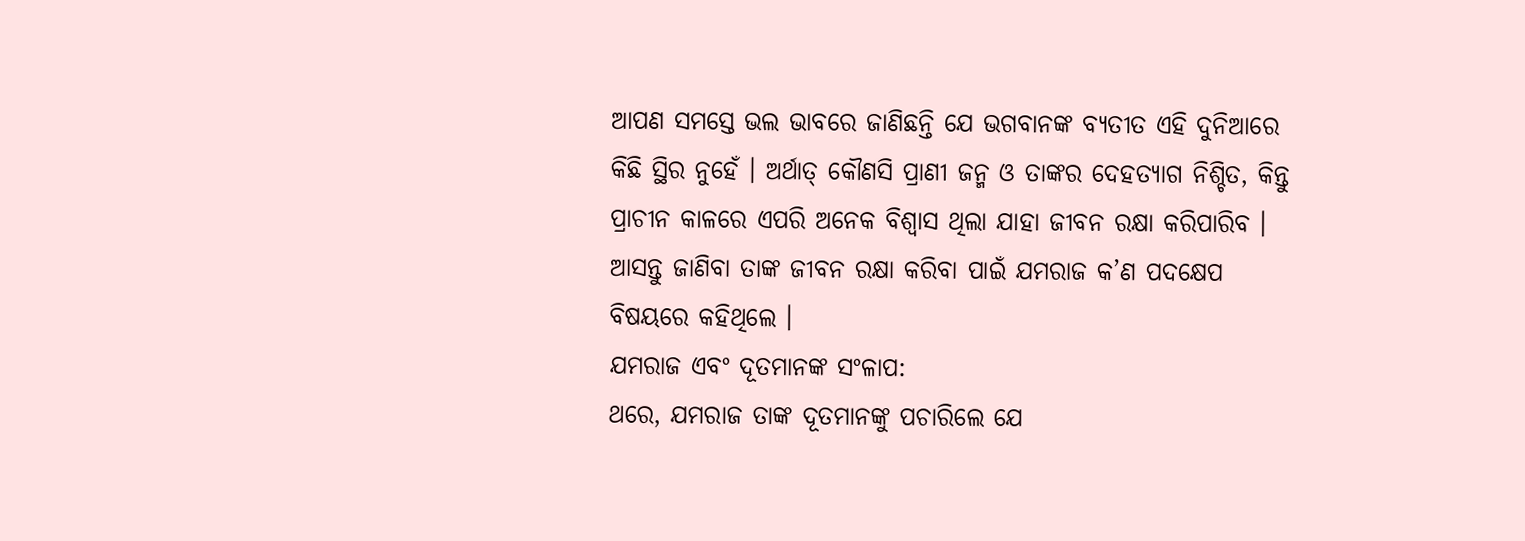ଆପଣ ସମସ୍ତେ ଭଲ ଭାବରେ ଜାଣିଛନ୍ତି ଯେ ଭଗବାନଙ୍କ ବ୍ୟତୀତ ଏହି ଦୁନିଆରେ କିଛି ସ୍ଥିର ନୁହେଁ । ଅର୍ଥାତ୍ କୌଣସି ପ୍ରାଣୀ ଜନ୍ମ ଓ ତାଙ୍କର ଦେହତ୍ୟାଗ ନିଶ୍ଚିତ, କିନ୍ତୁ ପ୍ରାଚୀନ କାଳରେ ଏପରି ଅନେକ ବିଶ୍ୱାସ ଥିଲା ଯାହା ଜୀବନ ରକ୍ଷା କରିପାରିବ । ଆସନ୍ତୁ ଜାଣିବା ତାଙ୍କ ଜୀବନ ରକ୍ଷା କରିବା ପାଇଁ ଯମରାଜ କ’ଣ ପଦକ୍ଷେପ ବିଷୟରେ କହିଥିଲେ ।
ଯମରାଜ ଏବଂ ଦୂତମାନଙ୍କ ସଂଳାପ:
ଥରେ, ଯମରାଜ ତାଙ୍କ ଦୂତମାନଙ୍କୁ ପଚାରିଲେ ଯେ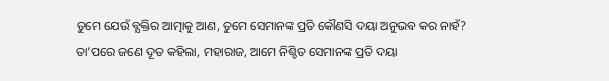ତୁମେ ଯେଉଁ ବ୍ଯକ୍ତିର ଆତ୍ମାକୁ ଆଣ, ତୁମେ ସେମାନଙ୍କ ପ୍ରତି କୌଣସି ଦୟା ଅନୁଭବ କର ନାହଁ? ତା’ପରେ ଜଣେ ଦୂତ କହିଲା, ମହାରାଜ, ଆମେ ନିଶ୍ଚିତ ସେମାନଙ୍କ ପ୍ରତି ଦୟା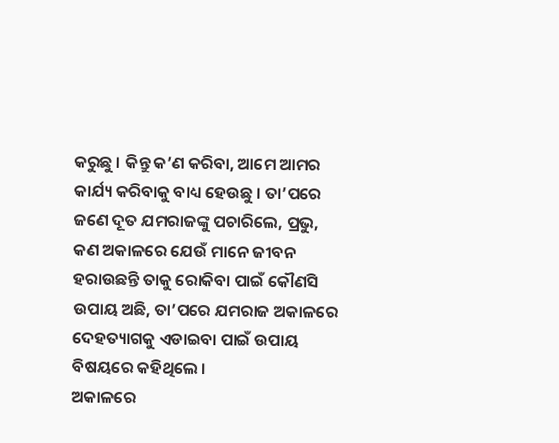କରୁଛୁ । କିନ୍ତୁ କ’ଣ କରିବା, ଆମେ ଆମର କାର୍ଯ୍ୟ କରିବାକୁ ବାଧ୍ୟ ହେଉଛୁ । ତା’ପରେ ଜଣେ ଦୂତ ଯମରାଜଙ୍କୁ ପଚାରିଲେ, ପ୍ରଭୁ, କଣ ଅକାଳରେ ଯେଉଁ ମାନେ ଜୀବନ ହରାଉଛନ୍ତି ତାକୁ ରୋକିବା ପାଇଁ କୌଣସି ଉପାୟ ଅଛି, ତା’ପରେ ଯମରାଜ ଅକାଳରେ ଦେହତ୍ୟାଗକୁ ଏଡାଇବା ପାଇଁ ଉପାୟ ବିଷୟରେ କହିଥିଲେ ।
ଅକାଳରେ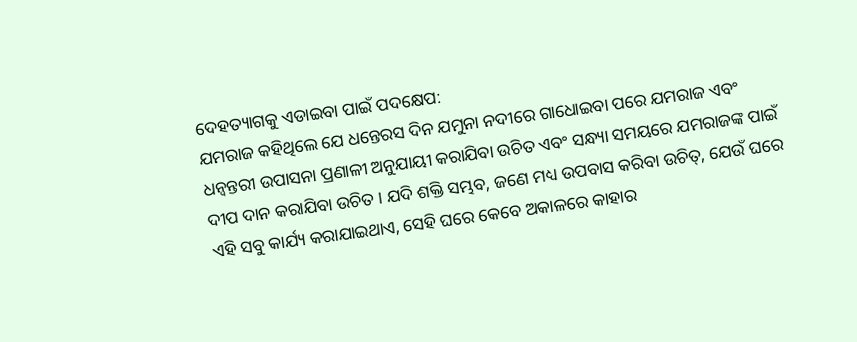ଦେହତ୍ୟାଗକୁ ଏଡାଇବା ପାଇଁ ପଦକ୍ଷେପ:
ଯମରାଜ କହିଥିଲେ ଯେ ଧନ୍ତେରସ ଦିନ ଯମୁନା ନଦୀରେ ଗାଧୋଇବା ପରେ ଯମରାଜ ଏବଂ ଧନ୍ଵନ୍ତରୀ ଉପାସନା ପ୍ରଣାଳୀ ଅନୁଯାୟୀ କରାଯିବା ଉଚିତ ଏବଂ ସନ୍ଧ୍ୟା ସମୟରେ ଯମରାଜଙ୍କ ପାଇଁ ଦୀପ ଦାନ କରାଯିବା ଉଚିତ । ଯଦି ଶକ୍ତି ସମ୍ଭବ, ଜଣେ ମଧ୍ୟ ଉପବାସ କରିବା ଉଚିତ୍, ଯେଉଁ ଘରେ ଏହି ସବୁ କାର୍ଯ୍ୟ କରାଯାଇଥାଏ, ସେହି ଘରେ କେବେ ଅକାଳରେ କାହାର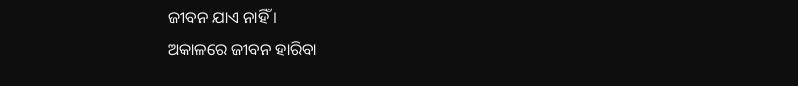ଜୀବନ ଯାଏ ନାହିଁ ।
ଅକାଳରେ ଜୀବନ ହାରିବା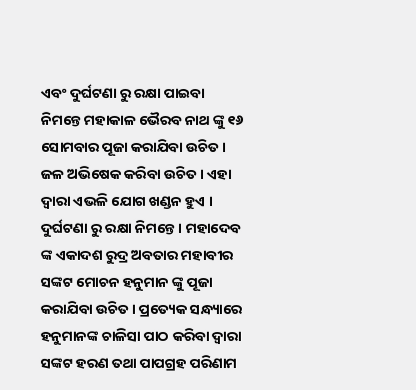ଏବଂ ଦୁର୍ଘଟଣା ରୁ ରକ୍ଷା ପାଇବା ନିମନ୍ତେ ମହାକାଳ ଭୈରବ ନାଥ ଙ୍କୁ ୧୬ ସୋମବାର ପୂଜା କରାଯିବା ଉଚିତ । ଜଳ ଅଭିଷେକ କରିବା ଉଚିତ । ଏହା ଦ୍ୱାରା ଏଭଳି ଯୋଗ ଖଣ୍ଡନ ହୁଏ । ଦୁର୍ଘଟଣା ରୁ ରକ୍ଷା ନିମନ୍ତେ । ମହାଦେବ ଙ୍କ ଏକାଦଶ ରୁଦ୍ର ଅବତାର ମହାବୀର ସଙ୍କଟ ମୋଚନ ହନୁମାନ ଙ୍କୁ ପୂଜା କରାଯିବା ଉଚିତ । ପ୍ରତ୍ୟେକ ସନ୍ଧ୍ୟାରେ ହନୁମାନଙ୍କ ଚାଳିସା ପାଠ କରିବା ଦ୍ୱାରା ସଙ୍କଟ ହରଣ ତଥା ପାପଗ୍ରହ ପରିଣାମ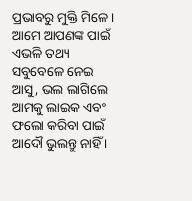ପ୍ରଭାବରୁ ମୁକ୍ତି ମିଳେ ।
ଆମେ ଆପଣଙ୍କ ପାଇଁ ଏଭଳି ତଥ୍ୟ ସବୁବେଳେ ନେଇ ଆସୁ, ଭଲ ଲାଗିଲେ ଆମକୁ ଲାଇକ ଏବଂ ଫଲୋ କରିବା ପାଇଁ ଆଦୌ ଭୁଲନ୍ତୁ ନାହିଁ ।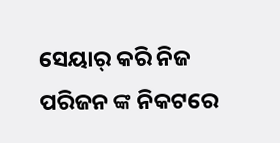ସେୟାର୍ କରି ନିଜ ପରିଜନ ଙ୍କ ନିକଟରେ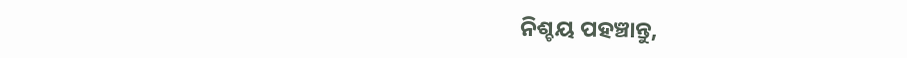ନିଶ୍ଚୟ ପହଞ୍ଚାନ୍ତୁ,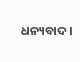ଧନ୍ୟବାଦ ।